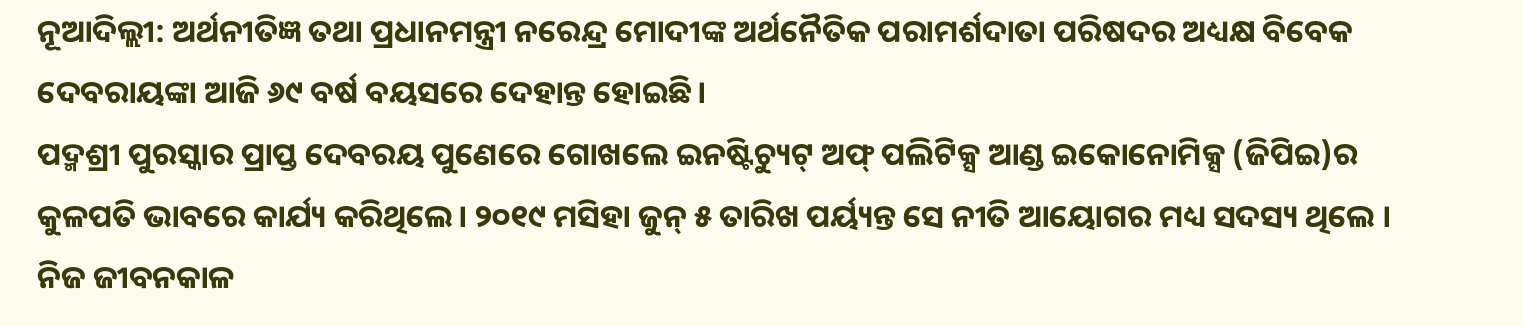ନୂଆଦିଲ୍ଲୀ: ଅର୍ଥନୀତିଜ୍ଞ ତଥା ପ୍ରଧାନମନ୍ତ୍ରୀ ନରେନ୍ଦ୍ର ମୋଦୀଙ୍କ ଅର୍ଥନୈତିକ ପରାମର୍ଶଦାତା ପରିଷଦର ଅଧ୍ୟକ୍ଷ ବିବେକ ଦେବରାୟଙ୍କା ଆଜି ୬୯ ବର୍ଷ ବୟସରେ ଦେହାନ୍ତ ହୋଇଛି।
ପଦ୍ମଶ୍ରୀ ପୁରସ୍କାର ପ୍ରାପ୍ତ ଦେବରୟ ପୁଣେରେ ଗୋଖଲେ ଇନଷ୍ଟିଚ୍ୟୁଟ୍ ଅଫ୍ ପଲିଟିକ୍ସ ଆଣ୍ଡ ଇକୋନୋମିକ୍ସ (ଜିପିଇ)ର କୁଳପତି ଭାବରେ କାର୍ଯ୍ୟ କରିଥିଲେ। ୨୦୧୯ ମସିହା ଜୁନ୍ ୫ ତାରିଖ ପର୍ୟ୍ୟନ୍ତ ସେ ନୀତି ଆୟୋଗର ମଧ୍ୟ ସଦସ୍ୟ ଥିଲେ । ନିଜ ଜୀବନକାଳ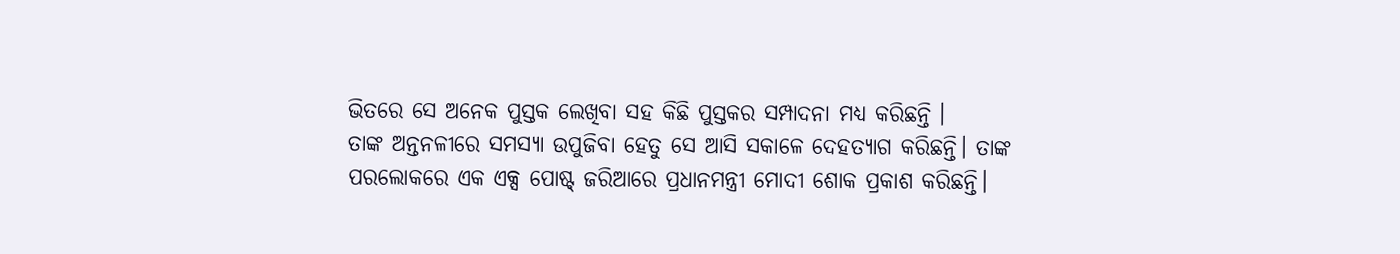ଭିତରେ ସେ ଅନେକ ପୁସ୍ତକ ଲେଖିବା ସହ କିଛି ପୁସ୍ତକର ସମ୍ପାଦନା ମଧ୍ୟ କରିଛନ୍ତି ।
ତାଙ୍କ ଅନ୍ତନଳୀରେ ସମସ୍ୟା ଉପୁଜିବା ହେତୁ ସେ ଆସି ସକାଳେ ଦେହତ୍ୟାଗ କରିଛନ୍ତି। ତାଙ୍କ ପରଲୋକରେ ଏକ ଏକ୍ସ ପୋଷ୍ଟ୍ ଜରିଆରେ ପ୍ରଧାନମନ୍ତ୍ରୀ ମୋଦୀ ଶୋକ ପ୍ରକାଶ କରିଛନ୍ତି।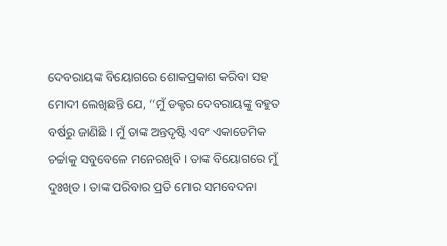ଦେବରାୟଙ୍କ ବିୟୋଗରେ ଶୋକପ୍ରକାଶ କରିବା ସହ ମୋଦୀ ଲେଖିଛନ୍ତି ଯେ, ‘‘ମୁଁ ଡକ୍ଟର ଦେବରାୟଙ୍କୁ ବହୁତ ବର୍ଷରୁ ଜାଣିଛି । ମୁଁ ତାଙ୍କ ଅନ୍ତଦୃଷ୍ଟି ଏବଂ ଏକାଡେମିକ ଚର୍ଚ୍ଚାକୁ ସବୁବେଳେ ମନେରଖିବି । ତାଙ୍କ ବିୟୋଗରେ ମୁଁ ଦୁଃଖିତ । ତାଙ୍କ ପରିବାର ପ୍ରତି ମୋର ସମବେଦନା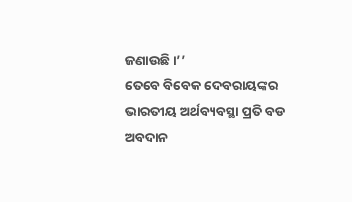ଜଣାଉଛି ।’’
ତେବେ ବିବେକ ଦେବରାୟଙ୍କର ଭାରତୀୟ ଅର୍ଥବ୍ୟବସ୍ଥା ପ୍ରତି ବଡ ଅବଦାନ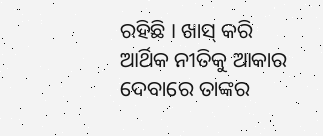ରହିଛି । ଖାସ୍ କରି ଆର୍ଥିକ ନୀତିକୁ ଆକାର ଦେବାରେ ତାଙ୍କର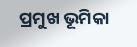ପ୍ରମୁଖ ଭୂମିକା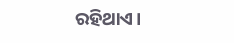ରହିଥାଏ।